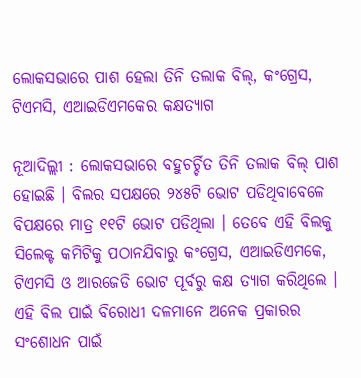ଲୋକସଭାରେ ପାଶ ହେଲା ତିନି ତଲାକ ବିଲ୍‌, କଂଗ୍ରେସ, ଟିଏମସି, ଏଆଇଡିଏମକେର କକ୍ଷତ୍ୟାଗ

ନୂଆଦିଲ୍ଲୀ : ଲୋକସଭାରେ ବହୁଚର୍ଚ୍ଚିତ ତିନି ତଲାକ ବିଲ୍‌ ପାଶ ହୋଇଛି । ବିଲର ସପକ୍ଷରେ ୨୪୫ଟି ଭୋଟ ପଡିଥିବାବେଳେ ବିପକ୍ଷରେ ମାତ୍ର ୧୧ଟି ଭୋଟ ପଡିଥିଲା । ତେବେ ଏହି ବିଲକୁ ସିଲେକ୍ଟ କମିଟିକୁ ପଠାନଯିବାରୁ କଂଗ୍ରେସ, ଏଆଇଡିଏମକେ, ଟିଏମସି ଓ ଆରଜେଡି ଭୋଟ ପୂର୍ବରୁ କକ୍ଷ ତ୍ୟାଗ କରିଥିଲେ । ଏହି ବିଲ ପାଇଁ ବିରୋଧୀ ଦଳମାନେ ଅନେକ ପ୍ରକାରର ସଂଶୋଧନ ପାଇଁ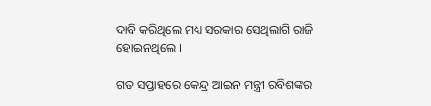ଦାବି କରିଥିଲେ ମଧ୍ୟ ସରକାର ସେଥିଲାଗି ରାଜି ହୋଇନଥିଲେ ।

ଗତ ସପ୍ତାହରେ କେନ୍ଦ୍ର ଆଇନ ମନ୍ତ୍ରୀ ରବିଶଙ୍କର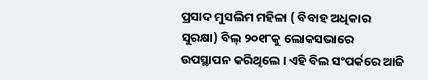ପ୍ରସାଦ ମୁସଲିମ ମହିଳା ( ବିବାହ ଅଧିକାର ସୁରକ୍ଷା) ବିଲ୍‌ ୨୦୧୮କୁ ଲୋକସଭାରେ ଉପସ୍ଥାପନ କରିଥିଲେ । ଏହି ବିଲ ସଂପର୍କରେ ଆଜି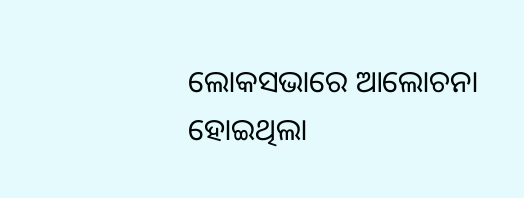ଲୋକସଭାରେ ଆଲୋଚନା ହୋଇଥିଲା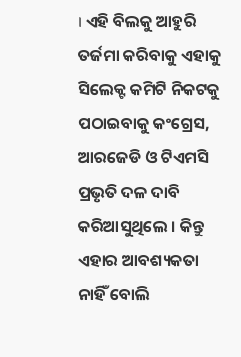। ଏହି ବିଲକୁ ଆହୁରି ତର୍ଜମା କରିବାକୁ ଏହାକୁ ସିଲେକ୍ଟ କମିଟି ନିକଟକୁ ପଠାଇବାକୁ କଂଗ୍ରେସ, ଆରଜେଡି ଓ ଟିଏମସି ପ୍ରଭୃତି ଦଳ ଦାବି କରିଆସୁଥିଲେ । କିନ୍ତୁ ଏହାର ଆବଶ୍ୟକତା ନାହିଁ ବୋଲି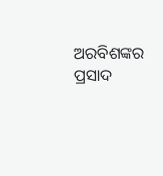ଅରବିଶଙ୍କର ପ୍ରସାଦ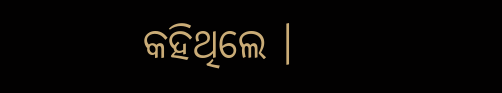କହିଥିଲେ ।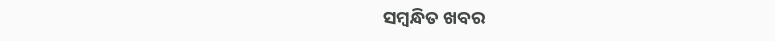ସମ୍ବନ୍ଧିତ ଖବର